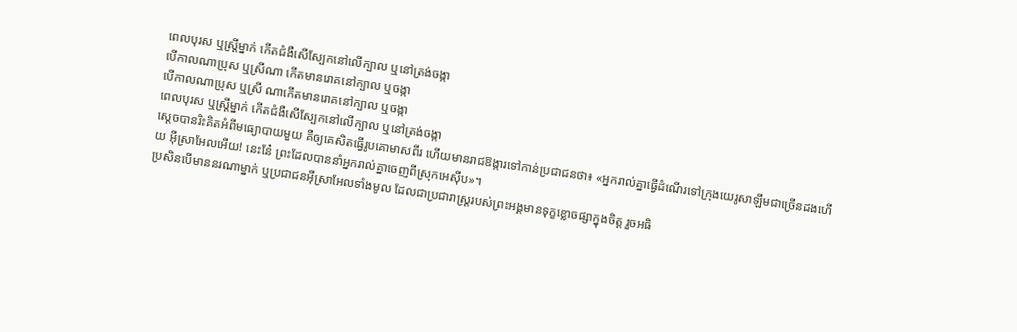ពេលបុរស ឬស្ត្រីម្នាក់ កើតជំងឺសើស្បែកនៅលើក្បាល ឬនៅត្រង់ចង្កា
បើកាលណាប្រុស ឬស្រីណា កើតមានរោគនៅក្បាល ឬចង្កា
បើកាលណាប្រុស ឬស្រី ណាកើតមានរោគនៅក្បាល ឬចង្កា
ពេលបុរស ឬស្ត្រីម្នាក់ កើតជំងឺសើស្បែកនៅលើក្បាល ឬនៅត្រង់ចង្កា
ស្ដេចបានរិះគិតអំពីមធ្យោបាយមួយ គឺឲ្យគេសិតធ្វើរូបគោមាសពីរ ហើយមានរាជឱង្ការទៅកាន់ប្រជាជនថា៖ «អ្នករាល់គ្នាធ្វើដំណើរទៅក្រុងយេរូសាឡឹមជាច្រើនដងហើយ អ៊ីស្រាអែលអើយ! នេះនែ៎ ព្រះដែលបាននាំអ្នករាល់គ្នាចេញពីស្រុកអេស៊ីប»។
ប្រសិនបើមាននរណាម្នាក់ ឬប្រជាជនអ៊ីស្រាអែលទាំងមូល ដែលជាប្រជារាស្ត្ររបស់ព្រះអង្គមានទុក្ខខ្លោចផ្សាក្នុងចិត្ត រួចអធិ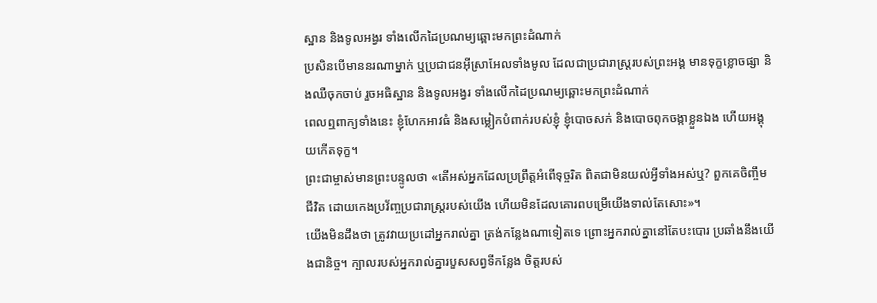ស្ឋាន និងទូលអង្វរ ទាំងលើកដៃប្រណម្យឆ្ពោះមកព្រះដំណាក់
ប្រសិនបើមាននរណាម្នាក់ ឬប្រជាជនអ៊ីស្រាអែលទាំងមូល ដែលជាប្រជារាស្ត្ររបស់ព្រះអង្គ មានទុក្ខខ្លោចផ្សា និងឈឺចុកចាប់ រួចអធិស្ឋាន និងទូលអង្វរ ទាំងលើកដៃប្រណម្យឆ្ពោះមកព្រះដំណាក់
ពេលឮពាក្យទាំងនេះ ខ្ញុំហែកអាវធំ និងសម្លៀកបំពាក់របស់ខ្ញុំ ខ្ញុំបោចសក់ និងបោចពុកចង្កាខ្លួនឯង ហើយអង្គុយកើតទុក្ខ។
ព្រះជាម្ចាស់មានព្រះបន្ទូលថា «តើអស់អ្នកដែលប្រព្រឹត្តអំពើទុច្ចរិត ពិតជាមិនយល់អ្វីទាំងអស់ឬ? ពួកគេចិញ្ចឹមជីវិត ដោយកេងប្រវ័ញ្ចប្រជារាស្ដ្ររបស់យើង ហើយមិនដែលគោរពបម្រើយើងទាល់តែសោះ»។
យើងមិនដឹងថា ត្រូវវាយប្រដៅអ្នករាល់គ្នា ត្រង់កន្លែងណាទៀតទេ ព្រោះអ្នករាល់គ្នានៅតែបះបោរ ប្រឆាំងនឹងយើងជានិច្ច។ ក្បាលរបស់អ្នករាល់គ្នារបួសសព្វទីកន្លែង ចិត្តរបស់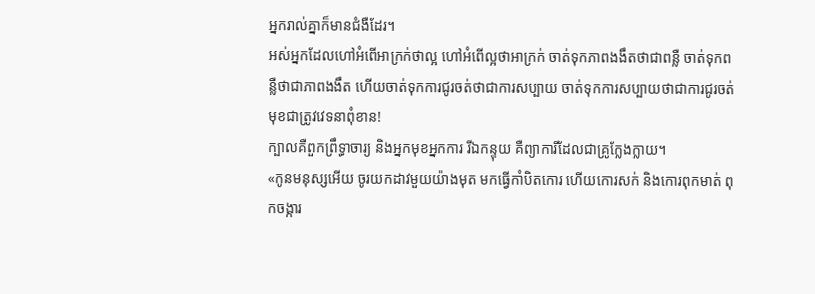អ្នករាល់គ្នាក៏មានជំងឺដែរ។
អស់អ្នកដែលហៅអំពើអាក្រក់ថាល្អ ហៅអំពើល្អថាអាក្រក់ ចាត់ទុកភាពងងឹតថាជាពន្លឺ ចាត់ទុកពន្លឺថាជាភាពងងឹត ហើយចាត់ទុកការជូរចត់ថាជាការសប្បាយ ចាត់ទុកការសប្បាយថាជាការជូរចត់ មុខជាត្រូវវេទនាពុំខាន!
ក្បាលគឺពួកព្រឹទ្ធាចារ្យ និងអ្នកមុខអ្នកការ រីឯកន្ទុយ គឺព្យាការីដែលជាគ្រូក្លែងក្លាយ។
«កូនមនុស្សអើយ ចូរយកដាវមួយយ៉ាងមុត មកធ្វើកាំបិតកោរ ហើយកោរសក់ និងកោរពុកមាត់ ពុកចង្ការ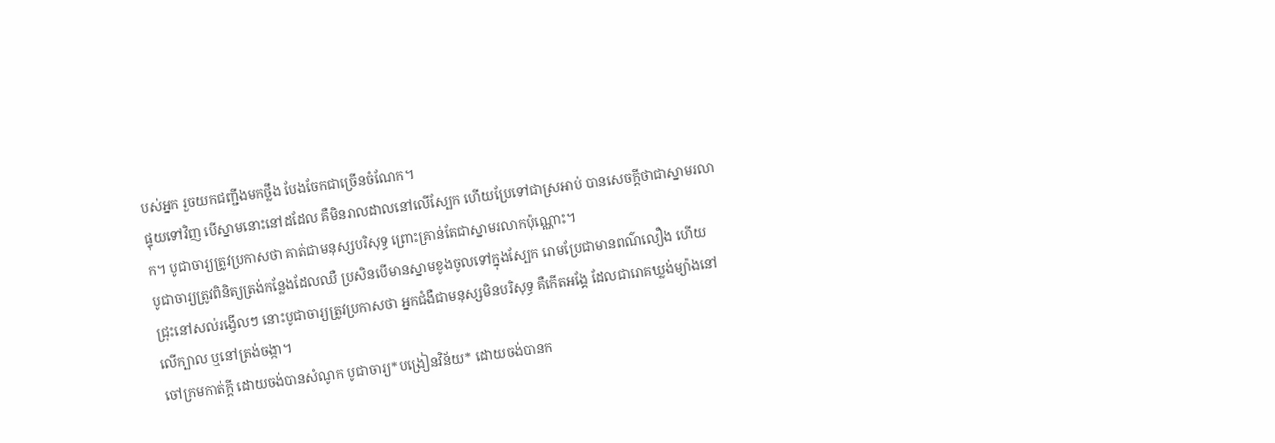បស់អ្នក រួចយកជញ្ជីងមកថ្លឹង បែងចែកជាច្រើនចំណែក។
ផ្ទុយទៅវិញ បើស្នាមនោះនៅដដែល គឺមិនរាលដាលនៅលើស្បែក ហើយប្រែទៅជាស្រអាប់ បានសេចក្ដីថាជាស្នាមរលាក។ បូជាចារ្យត្រូវប្រកាសថា គាត់ជាមនុស្សបរិសុទ្ធ ព្រោះគ្រាន់តែជាស្នាមរលាកប៉ុណ្ណោះ។
បូជាចារ្យត្រូវពិនិត្យត្រង់កន្លែងដែលឈឺ ប្រសិនបើមានស្នាមខូងចូលទៅក្នុងស្បែក រោមប្រែជាមានពណ៌លឿង ហើយជ្រុះនៅសល់រង្វើលៗ នោះបូជាចារ្យត្រូវប្រកាសថា អ្នកជំងឺជាមនុស្សមិនបរិសុទ្ធ គឺកើតអង្គែ ដែលជារោគឃ្លង់ម្យ៉ាងនៅលើក្បាល ឬនៅត្រង់ចង្កា។
ចៅក្រមកាត់ក្ដី ដោយចង់បានសំណូក បូជាចារ្យ*បង្រៀនវិន័យ* ដោយចង់បានក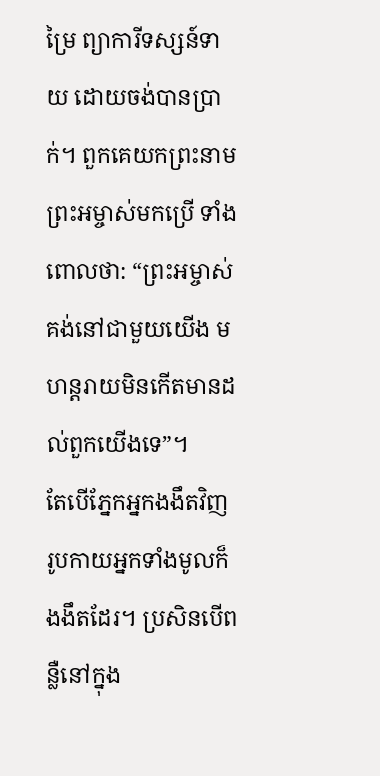ម្រៃ ព្យាការីទស្សន៍ទាយ ដោយចង់បានប្រាក់។ ពួកគេយកព្រះនាមព្រះអម្ចាស់មកប្រើ ទាំងពោលថា: “ព្រះអម្ចាស់គង់នៅជាមួយយើង មហន្តរាយមិនកើតមានដល់ពួកយើងទេ”។
តែបើភ្នែកអ្នកងងឹតវិញ រូបកាយអ្នកទាំងមូលក៏ងងឹតដែរ។ ប្រសិនបើពន្លឺនៅក្នុង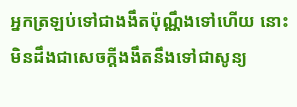អ្នកត្រឡប់ទៅជាងងឹតប៉ុណ្ណឹងទៅហើយ នោះមិនដឹងជាសេចក្ដីងងឹតនឹងទៅជាសូន្យ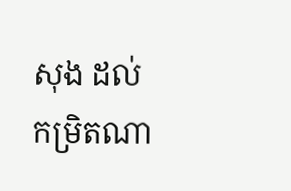សុង ដល់កម្រិតណា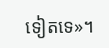ទៀតទេ»។